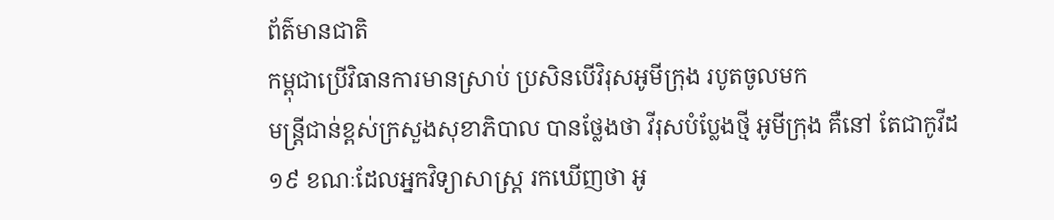ព័ត៌មានជាតិ
កម្ពុជាប្រើវិធានការមានស្រាប់ ប្រសិនបើវិរុសអូមីក្រុង របូតចូលមក
មន្ត្រីជាន់ខ្ពស់ក្រសួងសុខាភិបាល បានថ្លែងថា វីរុសបំប្លែងថ្មី អូមីក្រុង គឺនៅ តែជាកូវីដ១៩ ខណៈដែលអ្នកវិទ្យាសាស្ត្រ រកឃើញថា អូ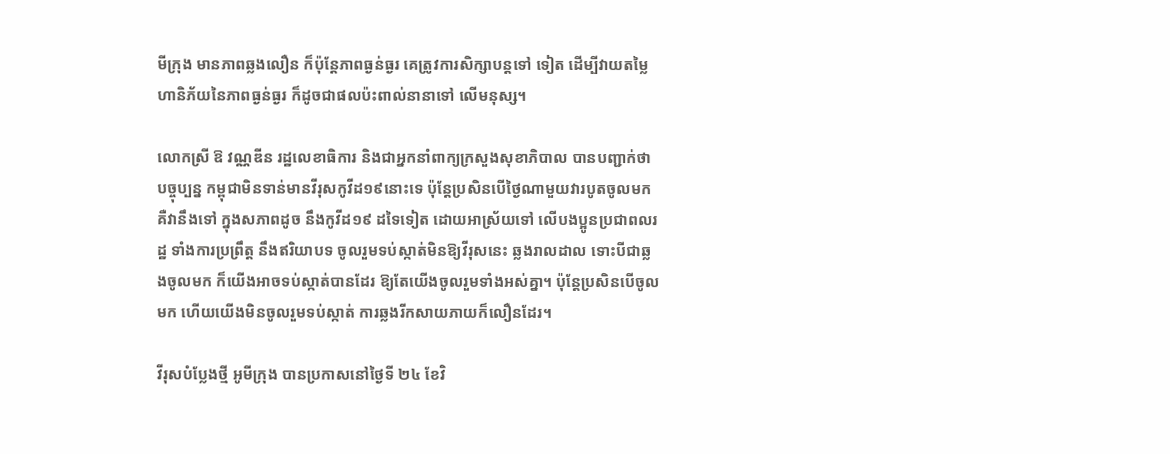មីក្រុង មានភាពឆ្លងលឿន ក៏ប៉ុន្តែភាពធ្ងន់ធ្ងរ គេត្រូវការសិក្សាបន្តទៅ ទៀត ដើម្បីវាយតម្លៃហានិភ័យនៃភាពធ្ងន់ធ្ងរ ក៏ដូចជាផលប៉ះពាល់នានាទៅ លើមនុស្ស។

លោកស្រី ឱ វណ្ណឌីន រដ្ឋលេខាធិការ និងជាអ្នកនាំពាក្យក្រសួងសុខាភិបាល បានបញ្ជាក់ថា បច្ចុប្បន្ន កម្ពុជាមិនទាន់មានវីរុសកូវីដ១៩នោះទេ ប៉ុន្តែប្រសិនបើថ្ងៃណាមួយវារបូតចូលមក គឺវានឹងទៅ ក្នុងសភាពដូច នឹងកូវីដ១៩ ដទៃទៀត ដោយអាស្រ័យទៅ លើបងប្អូនប្រជាពលរដ្ឋ ទាំងការប្រព្រឹត្ត នឹងឥរិយាបទ ចូលរួមទប់ស្កាត់មិនឱ្យវីរុសនេះ ឆ្លងរាលដាល ទោះបីជាឆ្លងចូលមក ក៏យើងអាចទប់ស្កាត់បានដែរ ឱ្យតែយើងចូលរួមទាំងអស់គ្នា។ ប៉ុន្តែប្រសិនបើចូលមក ហើយយើងមិនចូលរួមទប់ស្កាត់ ការឆ្លងរីកសាយភាយក៏លឿនដែរ។

វីរុសបំប្លែងថ្មី អូមីក្រុង បានប្រកាសនៅថ្ងៃទី ២៤ ខែវិ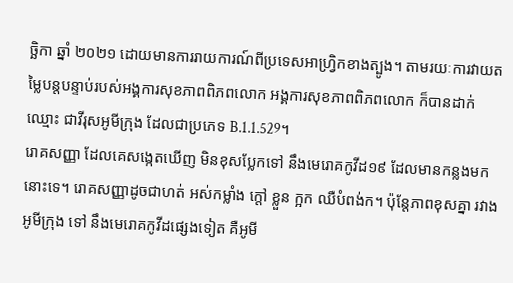ច្ឆិកា ឆ្នាំ ២០២១ ដោយមានការរាយការណ៍ពីប្រទេសអាហ្វ្រិកខាងត្បូង។ តាមរយៈការវាយតម្លៃបន្តបន្ទាប់របស់អង្គការសុខភាពពិភពលោក អង្គការសុខភាពពិភពលោក ក៏បានដាក់ឈ្មោះ ជាវីរុសអូមីក្រុង ដែលជាប្រភេទ B.1.1.529។
រោគសញ្ញា ដែលគេសង្កេតឃើញ មិនខុសប្លែកទៅ នឹងមេរោគកូវីដ១៩ ដែលមានកន្លងមកនោះទេ។ រោគសញ្ញាដូចជាហត់ អស់កម្លាំង ក្ដៅ ខ្លួន ក្អក ឈឺបំពង់ក។ ប៉ុន្តែភាពខុសគ្នា រវាងអូមីក្រុង ទៅ នឹងមេរោគកូវីដផ្សេងទៀត គឺអូមី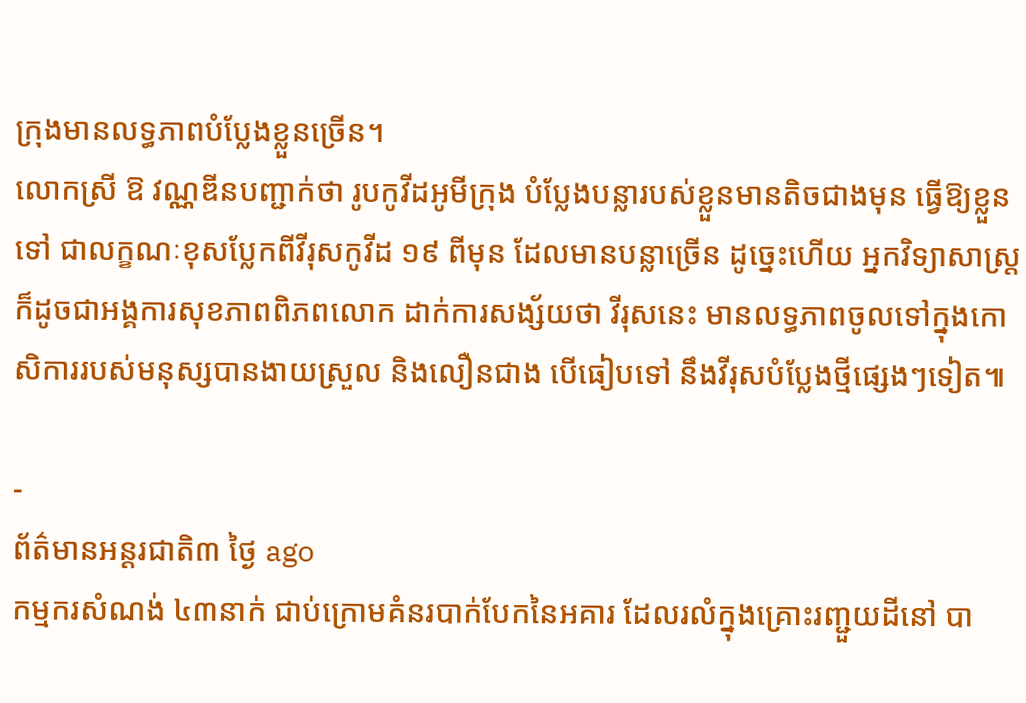ក្រុងមានលទ្ធភាពបំប្លែងខ្លួនច្រើន។
លោកស្រី ឱ វណ្ណឌីនបញ្ជាក់ថា រូបកូវីដអូមីក្រុង បំប្លែងបន្លារបស់ខ្លួនមានតិចជាងមុន ធ្វើឱ្យខ្លួន ទៅ ជាលក្ខណៈខុសប្លែកពីវីរុសកូវីដ ១៩ ពីមុន ដែលមានបន្លាច្រើន ដូច្នេះហើយ អ្នកវិទ្យាសាស្ត្រ ក៏ដូចជាអង្គការសុខភាពពិភពលោក ដាក់ការសង្ស័យថា វីរុសនេះ មានលទ្ធភាពចូលទៅក្នុងកោសិការរបស់មនុស្សបានងាយស្រួល និងលឿនជាង បើធៀបទៅ នឹងវីរុសបំប្លែងថ្មីផ្សេងៗទៀត៕

-
ព័ត៌មានអន្ដរជាតិ៣ ថ្ងៃ ago
កម្មករសំណង់ ៤៣នាក់ ជាប់ក្រោមគំនរបាក់បែកនៃអគារ ដែលរលំក្នុងគ្រោះរញ្ជួយដីនៅ បា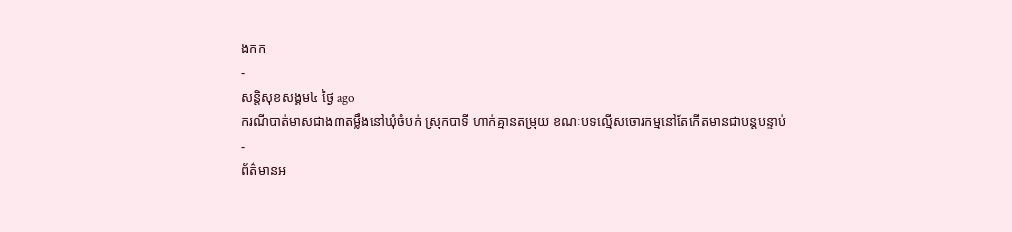ងកក
-
សន្តិសុខសង្គម៤ ថ្ងៃ ago
ករណីបាត់មាសជាង៣តម្លឹងនៅឃុំចំបក់ ស្រុកបាទី ហាក់គ្មានតម្រុយ ខណៈបទល្មើសចោរកម្មនៅតែកើតមានជាបន្តបន្ទាប់
-
ព័ត៌មានអ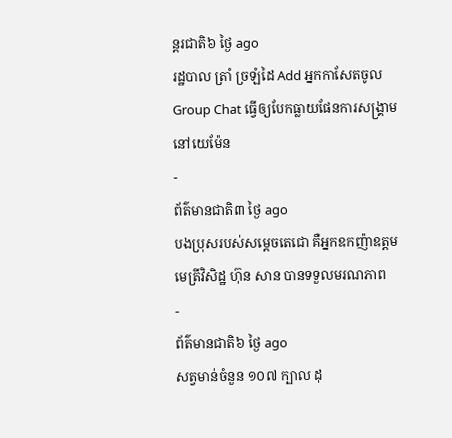ន្ដរជាតិ៦ ថ្ងៃ ago
រដ្ឋបាល ត្រាំ ច្រឡំដៃ Add អ្នកកាសែតចូល Group Chat ធ្វើឲ្យបែកធ្លាយផែនការសង្គ្រាម នៅយេម៉ែន
-
ព័ត៌មានជាតិ៣ ថ្ងៃ ago
បងប្រុសរបស់សម្ដេចតេជោ គឺអ្នកឧកញ៉ាឧត្តមមេត្រីវិសិដ្ឋ ហ៊ុន សាន បានទទួលមរណភាព
-
ព័ត៌មានជាតិ៦ ថ្ងៃ ago
សត្វមាន់ចំនួន ១០៧ ក្បាល ដុ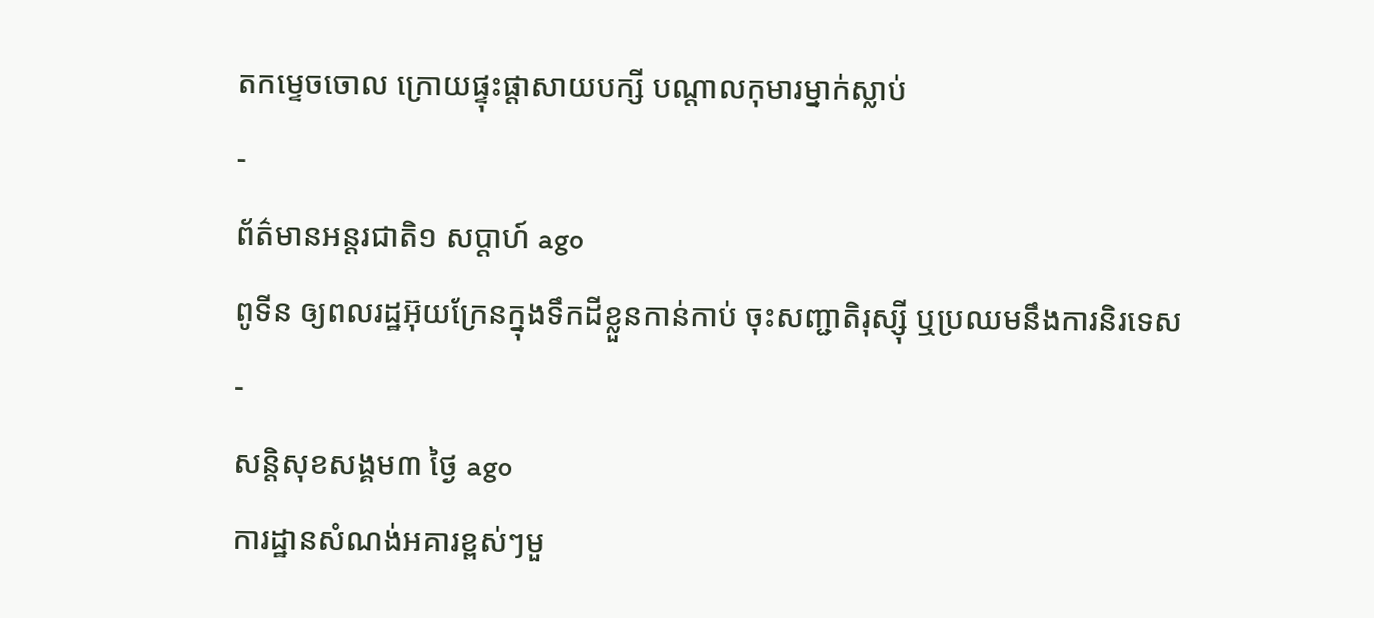តកម្ទេចចោល ក្រោយផ្ទុះផ្ដាសាយបក្សី បណ្តាលកុមារម្នាក់ស្លាប់
-
ព័ត៌មានអន្ដរជាតិ១ សប្តាហ៍ ago
ពូទីន ឲ្យពលរដ្ឋអ៊ុយក្រែនក្នុងទឹកដីខ្លួនកាន់កាប់ ចុះសញ្ជាតិរុស្ស៊ី ឬប្រឈមនឹងការនិរទេស
-
សន្តិសុខសង្គម៣ ថ្ងៃ ago
ការដ្ឋានសំណង់អគារខ្ពស់ៗមួ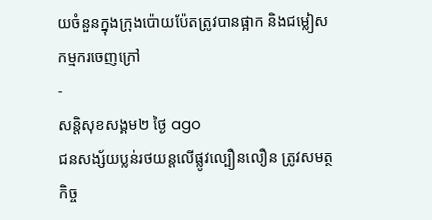យចំនួនក្នុងក្រុងប៉ោយប៉ែតត្រូវបានផ្អាក និងជម្លៀសកម្មករចេញក្រៅ
-
សន្តិសុខសង្គម២ ថ្ងៃ ago
ជនសង្ស័យប្លន់រថយន្តលើផ្លូវល្បឿនលឿន ត្រូវសមត្ថកិច្ច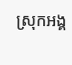ស្រុកអង្គ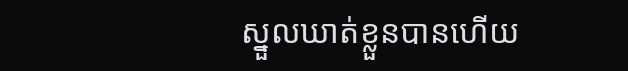ស្នួលឃាត់ខ្លួនបានហើយ